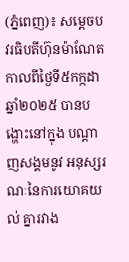(ភ្នំពេញ)៖ សម្តេចបវរធិបតីហ៊ុនម៉ាណែត កាលពីថ្ងៃទី៥កក្កដាឆ្នាំ២០២៥ បានបង្ហោះនៅក្នុង បណ្តាញសង្គមនូវ អនុស្សរណៈនៃការយោគយល់ គ្នារវាង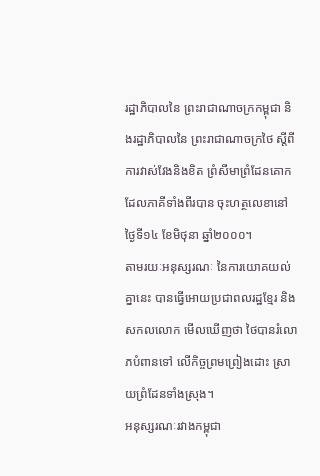រដ្ឋាភិបាលនៃ ព្រះរាជាណាចក្រកម្ពុជា និងរដ្ឋាភិបាលនៃ ព្រះរាជាណាចក្រថៃ ស្ដីពីការវាស់វែងនិងខិត ព្រំសីមាព្រំដែនគោក ដែលភាគីទាំងពីរបាន ចុះហត្ថលេខានៅថ្ងៃទី១៤ ខែមិថុនា ឆ្នាំ២០០០។
តាមរយៈអនុស្សរណៈ នៃការយោគយល់គ្នានេះ បានធ្វើអោយប្រជាពលរដ្ឋខ្មែរ និងសកលលោក មើលឃើញថា ថៃបានរំលោភបំពានទៅ លើកិច្ចព្រមព្រៀងដោះ ស្រាយព្រំដែនទាំងស្រុង។
អនុស្សរណៈរវាងកម្ពុជា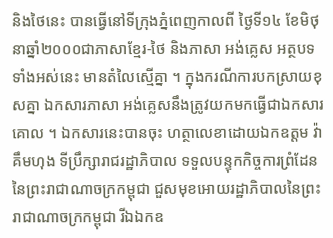និងថៃនេះ បានធ្វើនៅទីក្រុងភ្នំពេញកាលពី ថ្ងៃទី១៤ ខែមិថុនាឆ្នាំ២០០០ជាភាសាខ្មែរ-ថៃ និងភាសា អង់គ្លេស អត្ថបទទាំងអស់នេះ មានតំលៃស្មើគ្នា ។ ក្នុងករណីការបកស្រាយខុសគ្នា ឯកសារភាសា អង់គ្លេសនឹងត្រូវយកមកធ្វើជាឯកសារគោល ។ ឯកសារនេះបានចុះ ហត្ថាលេខាដោយឯកឧត្តម វ៉ា គឹមហុង ទីប្រឹក្សារាជរដ្ឋាភិបាល ទទួលបន្ទុកកិច្ចការព្រំដែន នៃព្រះរាជាណាចក្រកម្ពុជា ជួសមុខអោយរដ្ឋាភិបាលនៃព្រះរាជាណាចក្រកម្ពុជា រីឯឯកឧ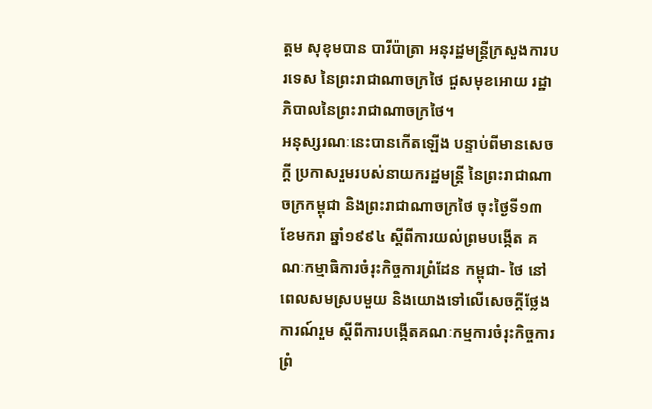ត្តម សុខុមបាន បារីប៉ាត្រា អនុរដ្ឋមន្រ្តីក្រសួងការបរទេស នៃព្រះរាជាណាចក្រថៃ ជួសមុខអោយ រដ្ឋាភិបាលនៃព្រះរាជាណាចក្រថៃ។
អនុស្សរណៈនេះបានកើតឡើង បន្ទាប់ពីមានសេចក្តី ប្រកាសរួមរបស់នាយករដ្ឋមន្ត្រី នៃព្រះរាជាណាចក្រកម្ពុជា និងព្រះរាជាណាចក្រថៃ ចុះថ្ងៃទី១៣ ខែមករា ឆ្នាំ១៩៩៤ ស្តីពីការយល់ព្រមបង្កើត គណៈកម្មាធិការចំរុះកិច្ចការព្រំដែន កម្ពុជា- ថៃ នៅពេលសមស្របមួយ និងយោងទៅលើសេចក្តីថ្លែងការណ៍រួម ស្តីពីការបង្កើតគណៈកម្មការចំរុះកិច្ចការព្រំ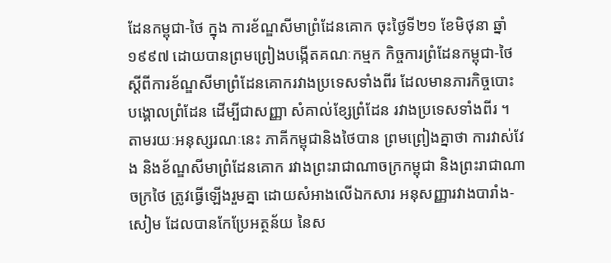ដែនកម្ពុជា-ថៃ ក្នុង ការខ័ណ្ឌសីមាព្រំដែនគោក ចុះថ្ងៃទី២១ ខែមិថុនា ឆ្នាំ១៩៩៧ ដោយបានព្រមព្រៀងបង្កើតគណៈកម្មក កិច្ចការព្រំដែនកម្ពុជា-ថៃ ស្តីពីការខ័ណ្ឌសីមាព្រំដែនគោករវាងប្រទេសទាំងពីរ ដែលមានភារកិច្ចបោះ បង្គោលព្រំដែន ដើម្បីជាសញ្ញា សំគាល់ខ្សែព្រំដែន រវាងប្រទេសទាំងពីរ ។
តាមរយៈអនុស្សរណៈនេះ ភាគីកម្ពុជានិងថៃបាន ព្រមព្រៀងគ្នាថា ការវាស់វែង និងខ័ណ្ឌសីមាព្រំដែនគោក រវាងព្រះរាជាណាចក្រកម្ពុជា និងព្រះរាជាណាចក្រថៃ ត្រូវធ្វើឡើងរួមគ្នា ដោយសំអាងលើឯកសារ អនុសញ្ញារវាងបារាំង-សៀម ដែលបានកែប្រែអត្ថន័យ នៃស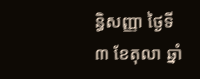ន្ធិសញ្ញា ថ្ងៃទី៣ ខែតុលា ឆ្នាំ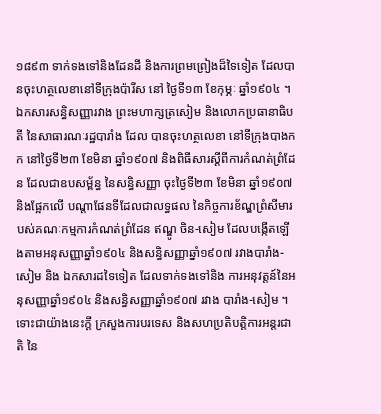១៨៩៣ ទាក់ទងទៅនិងដែនដី និងការព្រមព្រៀងដ៏ទៃទៀត ដែលបានចុះហត្ថលេខានៅទីក្រុងប៉ារីស នៅ ថ្ងៃទី១៣ ខែកុម្ភៈ ឆ្នាំ១៩០៤ ។
ឯកសារសន្ធិសញ្ញារវាង ព្រះមហាក្សត្រសៀម និងលោកប្រធានាធិបតី នៃសាធារណៈរដ្ឋបារាំង ដែល បានចុះហត្ថលេខា នៅទីក្រុងបាងកក នៅថ្ងៃទី២៣ ខែមិនា ឆ្នាំ១៩០៧ និងពិធីសារស្តីពីការកំណត់ព្រំដែន ដែលជាឧបសម្ព័ន្ធ នៃសន្ធិសញ្ញា ចុះថ្ងៃទី២៣ ខែមិនា ឆ្នាំ១៩០៧ និងផ្អែកលើ បណ្តាផែនទីដែលជាលទ្ធផល នៃកិច្ចការខ័ណ្ឌព្រំសីមារបស់គណៈកម្មការកំណត់ព្រំដែន ឥណ្ឌូ ចិន-សៀម ដែលបង្កើតឡើងតាមអនុសញ្ញាឆ្នាំ១៩០៤ និងសន្ធិសញ្ញាឆ្នាំ១៩០៧ រវាងបារាំង-សៀម និង ឯកសារដទៃទៀត ដែលទាក់ទងទៅនិង ការអនុវត្តន៍នៃអនុសញ្ញាឆ្នាំ១៩០៤ និងសន្ធិសញ្ញាឆ្នាំ១៩០៧ រវាង បារាំង-សៀម ។
ទោះជាយ៉ាងនេះក្តី ក្រសួងការបរទេស និងសហប្រតិបត្តិការអន្តរជាតិ នៃ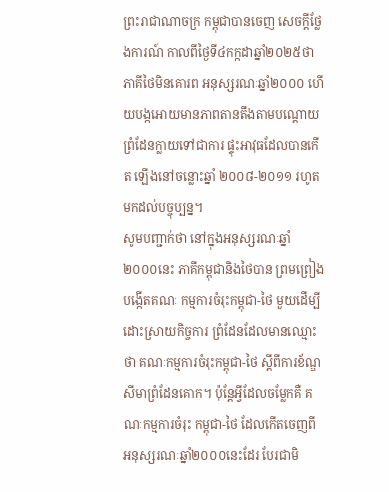ព្រះរាជាណាចក្រ កម្ពុជាបានចេញ សេចក្តីថ្លែងការណ៍ កាលពីថ្ងៃទី៤កក្កដាឆ្នាំ២០២៥ថា ភាគីថៃមិនគោរព អនុស្សរណៈឆ្នាំ២០០០ ហើយបង្កអោយមានភាពតានតឹងតាមបណ្តោយ ព្រំដែនក្លាយទៅជាការ ផ្ទុះអាវុធដែលបានកើត ឡើងនៅចន្លោះឆ្នាំ ២០០៨-២០១១ រហូតមកដល់បច្ចុប្បន្ន។
សូមបញ្ជាក់ថា នៅក្នុងអនុស្សរណៈឆ្នាំ២០០០នេះ ភាគីកម្ពុជានិងថៃបាន ព្រមព្រៀងបង្កើតគណៈ កម្មការចំរុះកម្ពុជា-ថៃ មួយដើម្បីដោះស្រាយកិច្ចការ ព្រំដែនដែលមានឈ្មោះថា គណៈកម្មការចំរុះកម្ពុជា-ថៃ ស្តីពីការខ័ណ្ឌសីមាព្រំដែនគោក។ ប៉ុន្តែអ្វីដែលចម្លែកគឺ គណៈកម្មការចំរុះ កម្ពុជា-ថៃ ដែលកើតចេញពី អនុស្សរណៈឆ្នាំ២០០០នេះដែរ បែរជាមិ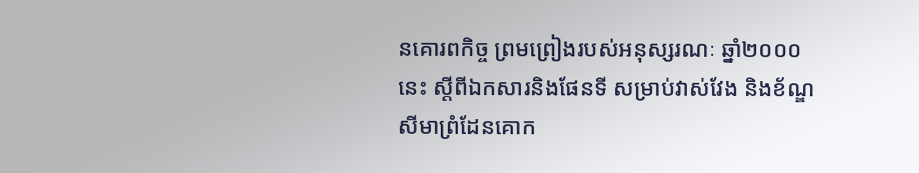នគោរពកិច្ច ព្រមព្រៀងរបស់អនុស្សរណៈ ឆ្នាំ២០០០នេះ ស្តីពីឯកសារនិងផែនទី សម្រាប់វាស់វែង និងខ័ណ្ឌសីមាព្រំដែនគោក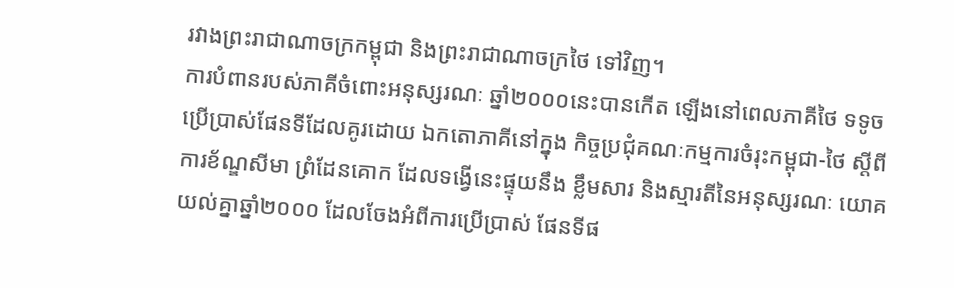រវាងព្រះរាជាណាចក្រកម្ពុជា និងព្រះរាជាណាចក្រថៃ ទៅវិញ។
ការបំពានរបស់ភាគីចំពោះអនុស្សរណៈ ឆ្នាំ២០០០នេះបានកើត ឡើងនៅពេលភាគីថៃ ទទូចប្រើប្រាស់ផែនទីដែលគូរដោយ ឯកតោភាគីនៅក្នុង កិច្ចប្រជុំគណៈកម្មការចំរុះកម្ពុជា-ថៃ ស្តីពីការខ័ណ្ឌសីមា ព្រំដែនគោក ដែលទង្វើនេះផ្ទុយនឹង ខ្លឹមសារ និងស្មារតីនៃអនុស្សរណៈ យោគយល់គ្នាឆ្នាំ២០០០ ដែលចែងអំពីការប្រើប្រាស់ ផែនទីផ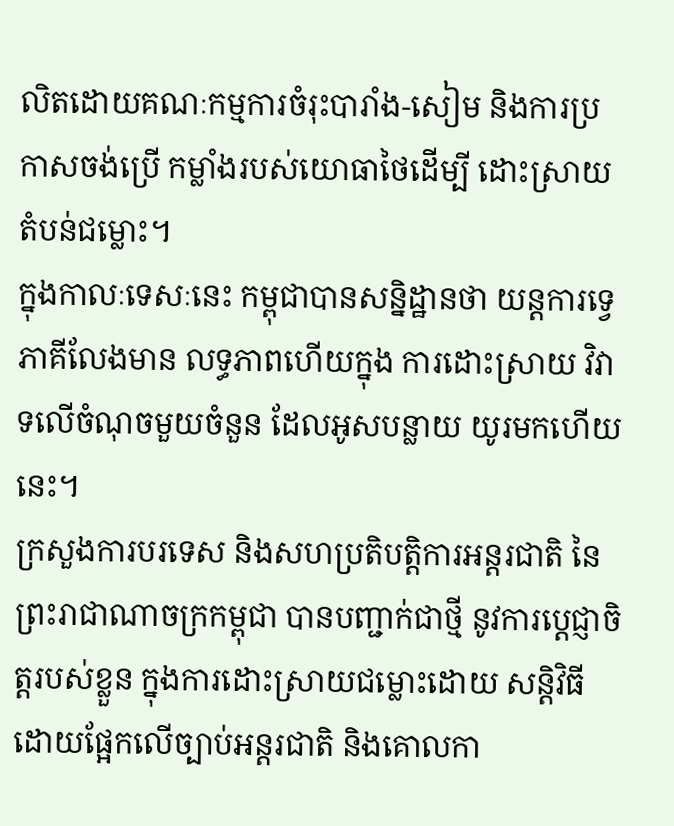លិតដោយគណៈកម្មការចំរុះបារាំង-សៀម និងការប្រកាសចង់ប្រើ កម្លាំងរបស់យោធាថៃដើម្បី ដោះស្រាយតំបន់ជម្លោះ។
ក្នុងកាលៈទេសៈនេះ កម្ពុជាបានសន្និដ្ឋានថា យន្តការទ្វេភាគីលែងមាន លទ្ធភាពហើយក្នុង ការដោះស្រាយ វិវាទលើចំណុចមួយចំនួន ដែលអូសបន្លាយ យូរមកហើយនេះ។
ក្រសួងការបរទេស និងសហប្រតិបត្តិការអន្តរជាតិ នៃព្រះរាជាណាចក្រកម្ពុជា បានបញ្ជាក់ជាថ្មី នូវការប្តេជ្ញាចិត្តរបស់ខ្លួន ក្នុងការដោះស្រាយជម្លោះដោយ សន្តិវិធី ដោយផ្អែកលើច្បាប់អន្តរជាតិ និងគោលកា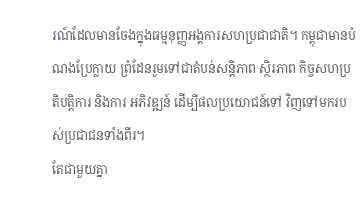រណ៍ដែលមានចែងក្នុងធម្មនុញ្ញអង្គការសហប្រជាជាតិ។ កម្ពុជាមានបំណងប្រែក្លាយ ព្រំដែនរួមទៅជាតំបន់សន្តិភាព ស្ថិរភាព កិច្ចសហប្រតិបត្តិការ និងការ អភិវឌ្ឍន៍ ដើម្បីផលប្រយោជន៍ទៅ វិញទៅមករបស់ប្រជាជនទាំងពីរ។
តែជាមួយគ្នា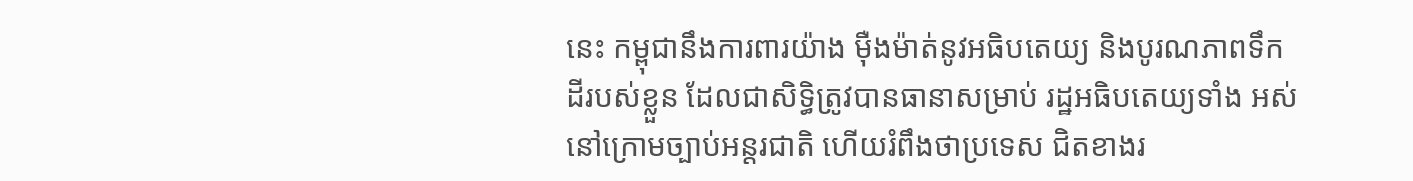នេះ កម្ពុជានឹងការពារយ៉ាង ម៉ឺងម៉ាត់នូវអធិបតេយ្យ និងបូរណភាពទឹកដីរបស់ខ្លួន ដែលជាសិទ្ធិត្រូវបានធានាសម្រាប់ រដ្ឋអធិបតេយ្យទាំង អស់នៅក្រោមច្បាប់អន្តរជាតិ ហើយរំពឹងថាប្រទេស ជិតខាងរ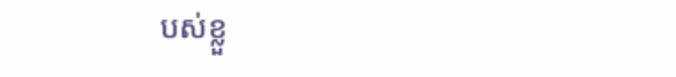បស់ខ្លួ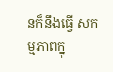នក៏នឹងធ្វើ សកម្មភាពក្នុ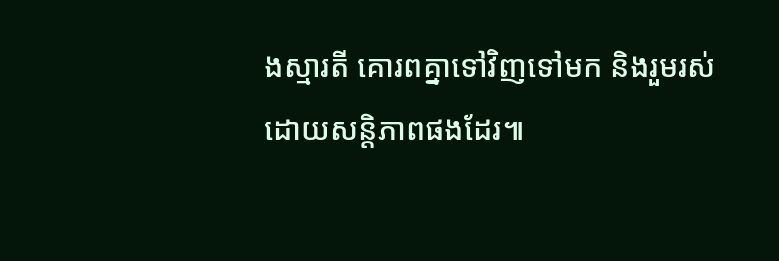ងស្មារតី គោរពគ្នាទៅវិញទៅមក និងរួមរស់ដោយសន្តិភាពផងដែរ៕